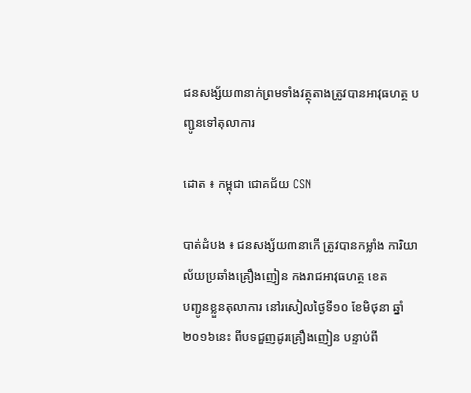ជនសង្ស័យ៣នាក់ព្រមទាំងវត្ថុតាងត្រូវបានអាវុធហត្ថ បញ្ជូនទៅតុលាការ

ដោត ៖ កម្ពុជា ជោគជ័យ CSN

បាត់ដំបង ៖ ជនសង្ស័យ៣នាកើ ត្រូវបានកម្លាំង ការិយាល័យប្រឆាំងគ្រឿងញៀន កងរាជអាវុធហត្ថ ខេត
បញ្ជូនខ្លួនតុលាការ នៅរសៀលថ្ងៃទី១០ ខែមិថុនា ឆ្នាំ២០១៦នេះ ពីបទជួញដូរគ្រឿងញៀន បន្ទាប់ពី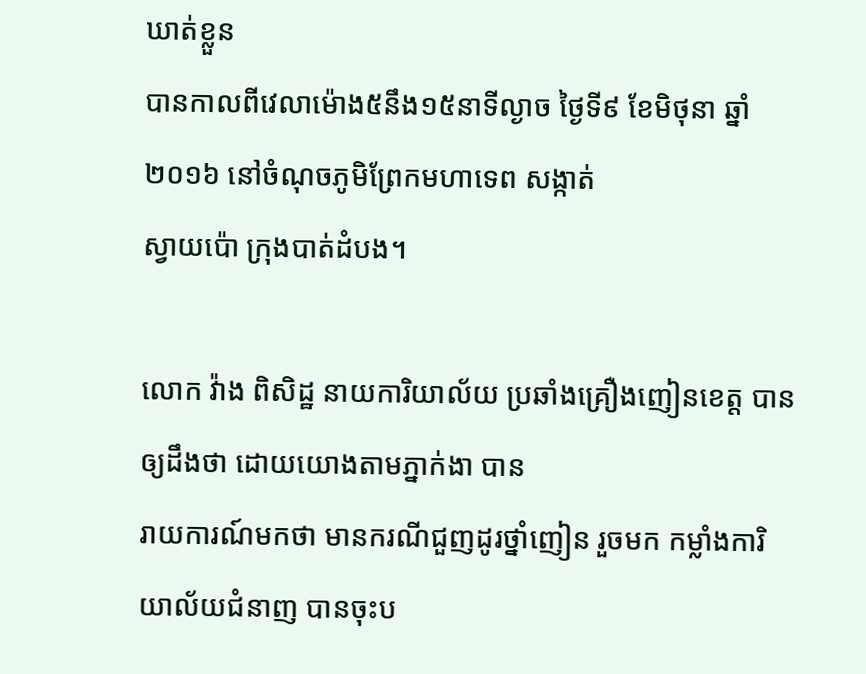ឃាត់ខ្លួន
បានកាលពីវេលាម៉ោង៥នឹង១៥នាទីល្ងាច ថ្ងៃទី៩ ខែមិថុនា ឆ្នាំ២០១៦ នៅចំណុចភូមិព្រែកមហាទេព សង្កាត់
ស្វាយប៉ោ ក្រុងបាត់ដំបង។

លោក វ៉ាង ពិសិដ្ឋ នាយការិយាល័យ ប្រឆាំងគ្រឿងញៀនខេត្ត បានឲ្យដឹងថា ដោយយោងតាមភ្នាក់ងា បាន
រាយការណ៍មកថា មានករណីជួញដូរថ្នាំញៀន រួចមក កម្លាំងការិយាល័យជំនាញ បានចុះប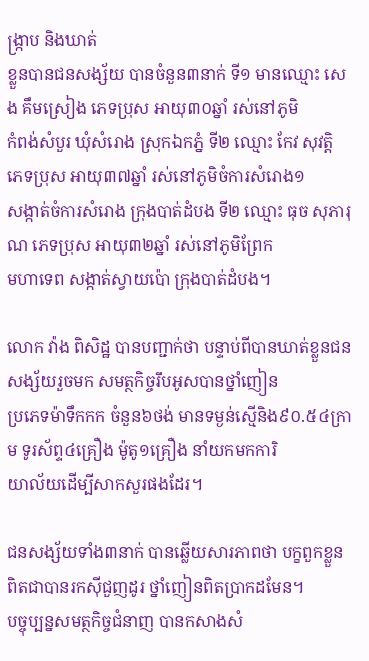ង្ក្រាប និងឃាត់
ខ្លួនបានជនសង្ស័យ បានចំនួន៣នាក់ ទី១ មានឈ្មោះ សេង គឹមស្រៀង ភេទប្រុស អាយុ៣០ឆ្នាំ រស់នៅភូមិ
កំពង់សំបួរ ឃុំសំរោង ស្រុកឯកភ្នំ ទី២ ឈ្មោះ កែវ សុវត្តិ ភេទប្រុស អាយុ៣៧ឆ្នាំ រស់នៅភូមិចំការសំរោង១
សង្កាត់ចំការសំរោង ក្រុងបាត់ដំបង ទី២ ឈ្មោះ ធុច សុភារុណ ភេទប្រុស អាយុ៣២ឆ្នាំ រស់នៅភូមិព្រែក
មហាទេព សង្កាត់ស្វាយប៉ោ ក្រុងបាត់ដំបង។

លោក វ៉ាង ពិសិដ្ឋ បានបញ្ជាក់ថា បន្ទាប់ពីបានឃាត់ខ្លួនជនសង្ស័យរួចមក សមត្ថកិច្ចរឹបអូសបានថ្នាំញៀន
ប្រភេទម៉ាទឹកកក ចំនួន៦ថង់ មានទម្ងន់ស្មើនិង៩០.៥៤ក្រាម ទូរស័ព្ទ៤គ្រឿង ម៉ូតូ១គ្រឿង នាំយកមកការិ
យាល័យដើម្បីសាកសួរផងដែរ។

ជនសង្ស័យទាំង៣នាក់ បានឆ្លើយសារភាពថា បក្ខពួកខ្លួន ពិតជាបានរកស៊ីជួញដូរ ថ្នាំញៀនពិតប្រាកដមែន។
បច្ចុប្បន្នសមត្ថកិច្ចជំនាញ បានកសាងសំ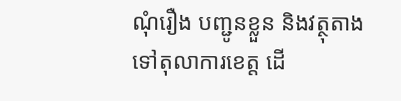ណុំរឿង បញ្ជូនខ្លួន និងវត្ថុតាង ទៅតុលាការខេត្ត ដើ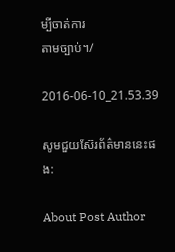ម្បីចាត់ការ
តាមច្បាប់។/

2016-06-10_21.53.39

សូមជួយស៊ែរព័ត៌មាននេះផង:

About Post Author